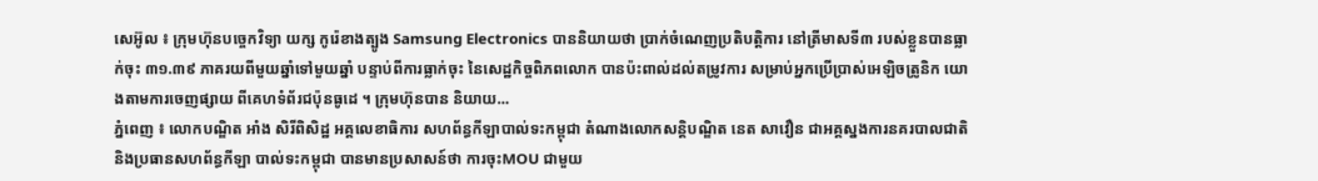សេអ៊ូល ៖ ក្រុមហ៊ុនបច្ចេកវិទ្យា យក្ស កូរ៉េខាងត្បូង Samsung Electronics បាននិយាយថា ប្រាក់ចំណេញប្រតិបត្តិការ នៅត្រីមាសទី៣ របស់ខ្លួនបានធ្លាក់ចុះ ៣១.៣៩ ភាគរយពីមួយឆ្នាំទៅមួយឆ្នាំ បន្ទាប់ពីការធ្លាក់ចុះ នៃសេដ្ឋកិច្ចពិភពលោក បានប៉ះពាល់ដល់តម្រូវការ សម្រាប់អ្នកប្រើប្រាស់អេឡិចត្រូនិក យោងតាមការចេញផ្សាយ ពីគេហទំព័រជប៉ុនធូដេ ។ ក្រុមហ៊ុនបាន និយាយ...
ភ្នំពេញ ៖ លោកបណ្ឌិត អាំង សិរីពិសិដ្ឋ អគ្គលេខាធិការ សហព័ន្ធកីឡាបាល់ទះកម្ពុជា តំណាងលោកសន្តិបណ្ឌិត នេត សាវឿន ជាអគ្គស្នងការនគរបាលជាតិ និងប្រធានសហព័ន្ធកីឡា បាល់ទះកម្ពុជា បានមានប្រសាសន៍ថា ការចុះMOU ជាមួយ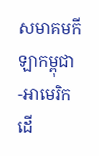សមាគមកីឡាកម្ពុជា -អាមេរិកដើ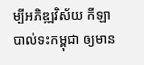ម្បីអភិឌ្ឍវិស័យ កីឡាបាល់ទះកម្ពុជា ឲ្យមាន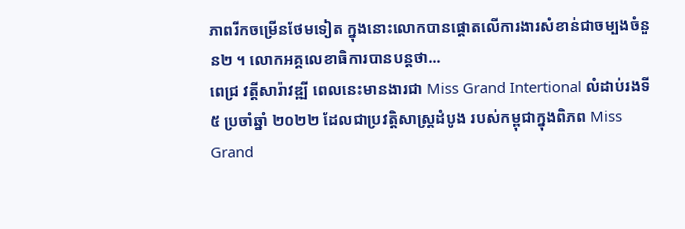ភាពរីកចម្រើនថែមទៀត ក្នុងនោះលោកបានផ្តោតលើការងារសំខាន់ជាចម្បងចំនួន២ ។ លោកអគ្គលេខាធិការបានបន្តថា...
ពេជ្រ វត្ដីសារ៉ាវឌ្ឍី ពេលនេះមានងារជា Miss Grand Intertional លំដាប់រងទី ៥ ប្រចាំឆ្នាំ ២០២២ ដែលជាប្រវត្តិសាស្ត្រដំបូង របស់កម្ពុជាក្នុងពិភព Miss Grand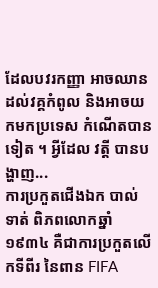ដែលបវរកញ្ញា អាចឈានដល់វគ្គកំពូល និងអាចយកមកប្រទេស កំណើតបានទៀត ។ អ្វីដែល វត្តី បានបង្ហាញ...
ការប្រកួតជើងឯក បាល់ទាត់ ពិភពលោកឆ្នាំ ១៩៣៤ គឺជាការប្រកួតលើកទីពីរ នៃពាន FIFA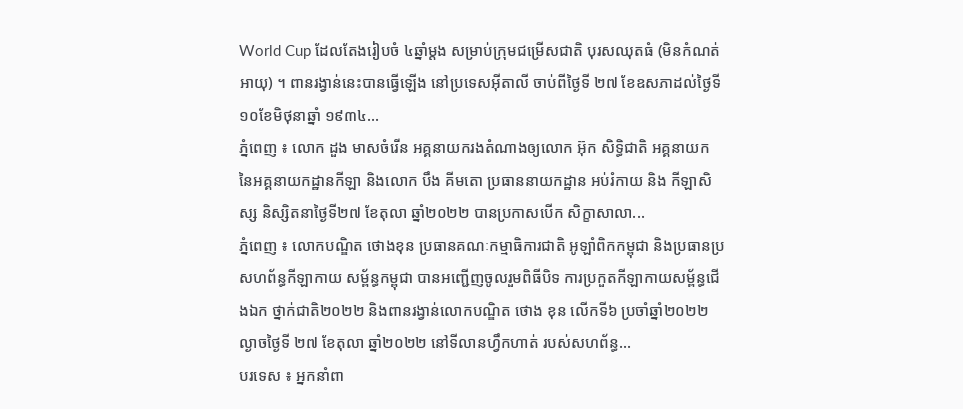World Cup ដែលតែងរៀបចំ ៤ឆ្នាំម្ដង សម្រាប់ក្រុមជម្រើសជាតិ បុរសឈុតធំ (មិនកំណត់អាយុ) ។ ពានរង្វាន់នេះបានធ្វើឡើង នៅប្រទេសអ៊ីតាលី ចាប់ពីថ្ងៃទី ២៧ ខែឧសភាដល់ថ្ងៃទី ១០ខែមិថុនាឆ្នាំ ១៩៣៤...
ភ្នំពេញ ៖ លោក ដួង មាសចំរើន អគ្គនាយករងតំណាងឲ្យលោក អ៊ុក សិទ្ធិជាតិ អគ្គនាយក នៃអគ្គនាយកដ្ឋានកីឡា និងលោក បឹង គីមតោ ប្រធាននាយកដ្ឋាន អប់រំកាយ និង កីឡាសិស្ស និស្សិតនាថ្ងៃទី២៧ ខែតុលា ឆ្នាំ២០២២ បានប្រកាសបើក សិក្ខាសាលា...
ភ្នំពេញ ៖ លោកបណ្ឌិត ថោងខុន ប្រធានគណៈកម្មាធិការជាតិ អូឡាំពិកកម្ពុជា និងប្រធានប្រសហព័ន្ធកីឡាកាយ សម្ព័ន្ធកម្ពុជា បានអញ្ជើញចូលរួមពិធីបិទ ការប្រកួតកីឡាកាយសម្ព័ន្ធជើងឯក ថ្នាក់ជាតិ២០២២ និងពានរង្វាន់លោកបណ្ឌិត ថោង ខុន លើកទី៦ ប្រចាំឆ្នាំ២០២២ ល្ងាចថ្ងៃទី ២៧ ខែតុលា ឆ្នាំ២០២២ នៅទីលានហ្វឹកហាត់ របស់សហព័ន្ធ...
បរទេស ៖ អ្នកនាំពា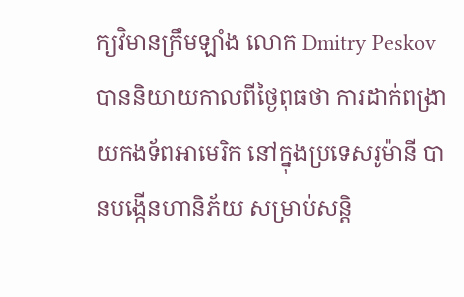ក្យវិមានក្រឹមឡាំង លោក Dmitry Peskov បាននិយាយកាលពីថ្ងៃពុធថា ការដាក់ពង្រាយកងទ័ពអាមេរិក នៅក្នុងប្រទេសរូម៉ានី បានបង្កើនហានិភ័យ សម្រាប់សន្តិ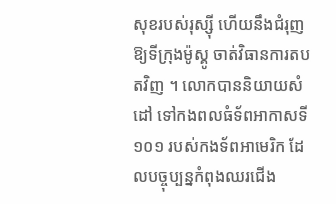សុខរបស់រុស្ស៊ី ហើយនឹងជំរុញឱ្យទីក្រុងម៉ូស្គូ ចាត់វិធានការតបតវិញ ។ លោកបាននិយាយសំដៅ ទៅកងពលធំទ័ពអាកាសទី ១០១ របស់កងទ័ពអាមេរិក ដែលបច្ចុប្បន្នកំពុងឈរជើង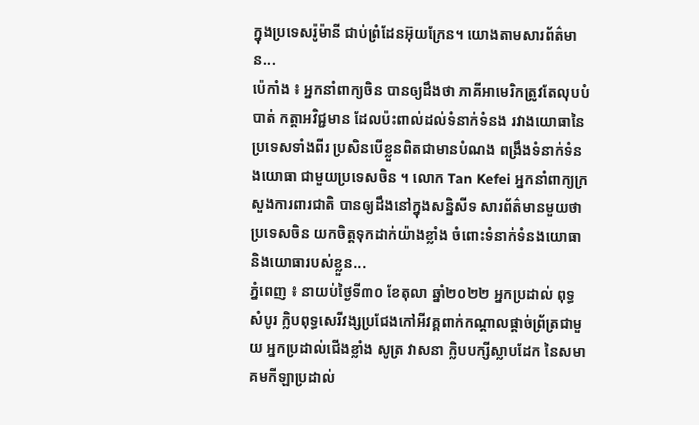ក្នុងប្រទេសរ៉ូម៉ានី ជាប់ព្រំដែនអ៊ុយក្រែន។ យោងតាមសារព័ត៌មាន...
ប៉េកាំង ៖ អ្នកនាំពាក្យចិន បានឲ្យដឹងថា ភាគីអាមេរិកត្រូវតែលុបបំបាត់ កត្តាអវិជ្ជមាន ដែលប៉ះពាល់ដល់ទំនាក់ទំនង រវាងយោធានៃប្រទេសទាំងពីរ ប្រសិនបើខ្លួនពិតជាមានបំណង ពង្រឹងទំនាក់ទំនងយោធា ជាមួយប្រទេសចិន ។ លោក Tan Kefei អ្នកនាំពាក្យក្រសួងការពារជាតិ បានឲ្យដឹងនៅក្នុងសន្និសីទ សារព័ត៌មានមួយថា ប្រទេសចិន យកចិត្តទុកដាក់យ៉ាងខ្លាំង ចំពោះទំនាក់ទំនងយោធា និងយោធារបស់ខ្លួន...
ភ្នំពេញ ៖ នាយប់ថ្ងៃទី៣០ ខែតុលា ឆ្នាំ២០២២ អ្នកប្រដាល់ ពុទ្ធ សំបូរ ក្លិបពុទ្ធសេរីវង្សប្រជែងកៅអីវគ្គពាក់កណ្តាលផ្តាច់ព្រ័ត្រជាមួយ អ្នកប្រដាល់ជើងខ្លាំង សូត្រ វាសនា ក្លិបបក្សីស្លាបដែក នៃសមាគមកីឡាប្រដាល់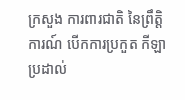ក្រសួង ការពារជាតិ នៃព្រឹត្តិការណ៍ បើកការប្រកួត កីឡាប្រដាល់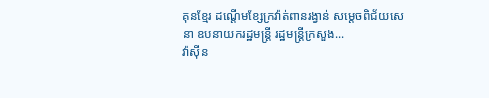គុនខ្មែរ ដណ្តើមខ្សែក្រវ៉ាត់ពានរង្វាន់ សម្ដេចពិជ័យសេនា ឧបនាយករដ្ឋមន្ត្រី រដ្ឋមន្ត្រីក្រសួង...
វ៉ាស៊ីន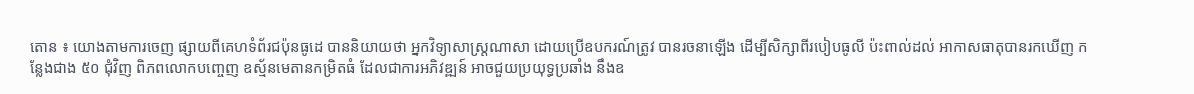តោន ៖ យោងតាមការចេញ ផ្សាយពីគេហទំព័រជប៉ុនធូដេ បាននិយាយថា អ្នកវិទ្យាសាស្ត្រណាសា ដោយប្រើឧបករណ៍ត្រូវ បានរចនាឡើង ដើម្បីសិក្សាពីរបៀបធូលី ប៉ះពាល់ដល់ អាកាសធាតុបានរកឃើញ កន្លែងជាង ៥០ ជុំវិញ ពិភពលោកបញ្ចេញ ឧស្ម័នមេតានកម្រិតធំ ដែលជាការអភិវឌ្ឍន៍ អាចជួយប្រយុទ្ធប្រឆាំង នឹងឧ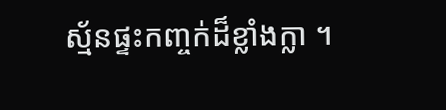ស្ម័នផ្ទះកញ្ចក់ដ៏ខ្លាំងក្លា ។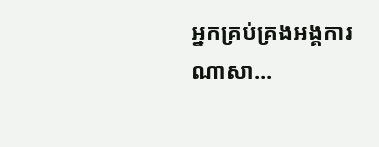អ្នកគ្រប់គ្រងអង្គការ ណាសា...